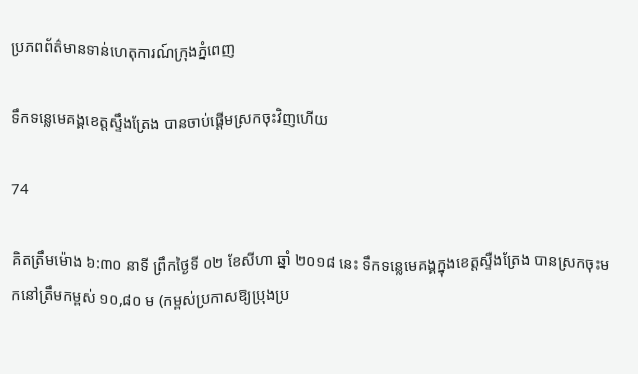ប្រភពព័ត៌មានទាន់ហេតុការណ៍ក្រុងភ្នំពេញ

ទឹកទន្លេមេគង្គខេត្តស្ទឹងត្រែង បានចាប់ផ្តើមស្រកចុះវិញហើយ

74

គិតត្រឹមម៉ោង ៦:៣០ នាទី ព្រឹកថ្ងៃទី ០២ ខែសីហា ឆ្នាំ ២០១៨ នេះ ទឹកទន្លេមេគង្គក្នុងខេត្តស្ទឺងត្រែង បានស្រកចុះមកនៅត្រឹមកម្ពស់ ១០,៨០ ម (កម្ពស់ប្រកាសឱ្យប្រុងប្រ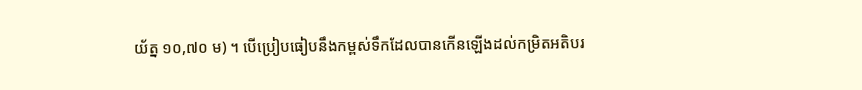យ័ត្ន ១០,៧០ ម) ។ បើប្រៀបធៀបនឹងកម្ពស់ទឹកដែលបានកើនឡើងដល់កម្រិតអតិបរ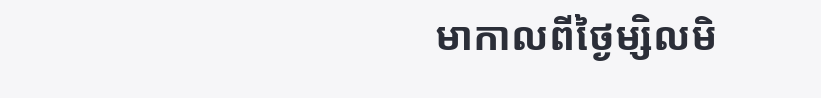មាកាលពីថ្ងៃម្សិលមិ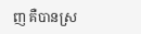ញ គឺបានស្រ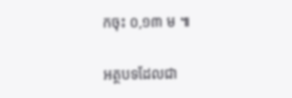កចុះ ០,១៣ ម ៕

អត្ថបទដែលជា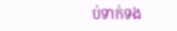ប់ទាក់ទង